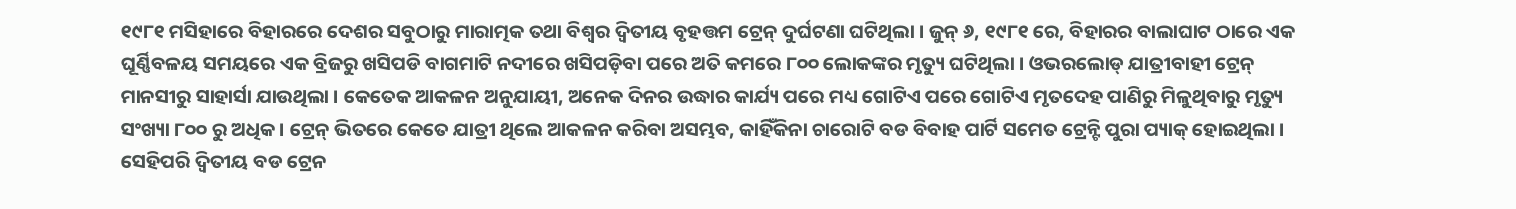୧୯୮୧ ମସିହାରେ ବିହାରରେ ଦେଶର ସବୁଠାରୁ ମାରାତ୍ମକ ତଥା ବିଶ୍ୱର ଦ୍ୱିତୀୟ ବୃହତ୍ତମ ଟ୍ରେନ୍ ଦୁର୍ଘଟଣା ଘଟିଥିଲା । ଜୁନ୍ ୬, ୧୯୮୧ ରେ, ବିହାରର ବାଲାଘାଟ ଠାରେ ଏକ ଘୂର୍ଣ୍ଣିବଳୟ ସମୟରେ ଏକ ବ୍ରିଜରୁ ଖସିପଡି ବାଗମାଟି ନଦୀରେ ଖସିପଡ଼ିବା ପରେ ଅତି କମରେ ୮୦୦ ଲୋକଙ୍କର ମୃତ୍ୟୁ ଘଟିଥିଲା । ଓଭରଲୋଡ୍ ଯାତ୍ରୀବାହୀ ଟ୍ରେନ୍ ମାନସୀରୁ ସାହାର୍ସା ଯାଉଥିଲା । କେତେକ ଆକଳନ ଅନୁଯାୟୀ, ଅନେକ ଦିନର ଉଦ୍ଧାର କାର୍ଯ୍ୟ ପରେ ମଧ୍ୟ ଗୋଟିଏ ପରେ ଗୋଟିଏ ମୃତଦେହ ପାଣିରୁ ମିଳୁଥିବାରୁ ମୃତ୍ୟୁ ସଂଖ୍ୟା ୮୦୦ ରୁ ଅଧିକ । ଟ୍ରେନ୍ ଭିତରେ କେତେ ଯାତ୍ରୀ ଥିଲେ ଆକଳନ କରିବା ଅସମ୍ଭବ, କାହିଁକିନା ଚାରୋଟି ବଡ ବିବାହ ପାର୍ଟି ସମେତ ଟ୍ରେନ୍ଟି ପୁରା ପ୍ୟାକ୍ ହୋଇଥିଲା ।
ସେହିପରି ଦ୍ୱିତୀୟ ବଡ ଟ୍ରେନ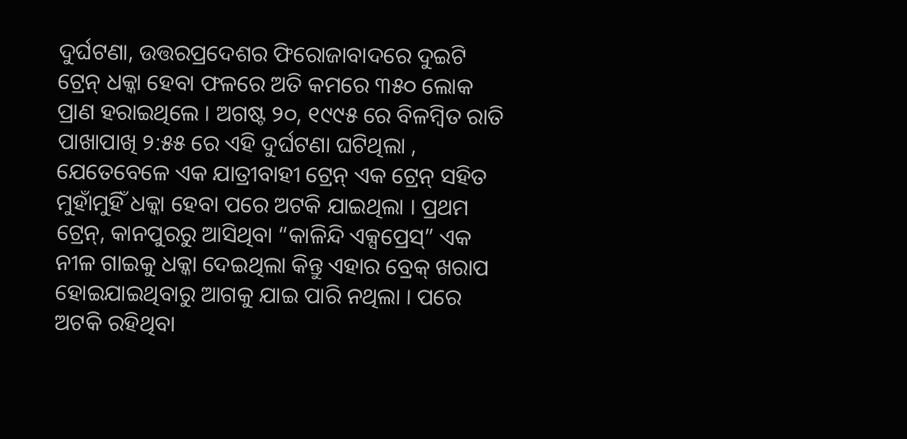ଦୁର୍ଘଟଣା, ଉତ୍ତରପ୍ରଦେଶର ଫିରୋଜାବାଦରେ ଦୁଇଟି ଟ୍ରେନ୍ ଧକ୍କା ହେବା ଫଳରେ ଅତି କମରେ ୩୫୦ ଲୋକ ପ୍ରାଣ ହରାଇଥିଲେ । ଅଗଷ୍ଟ ୨୦, ୧୯୯୫ ରେ ବିଳମ୍ବିତ ରାତି ପାଖାପାଖି ୨:୫୫ ରେ ଏହି ଦୁର୍ଘଟଣା ଘଟିଥିଲା , ଯେତେବେଳେ ଏକ ଯାତ୍ରୀବାହୀ ଟ୍ରେନ୍ ଏକ ଟ୍ରେନ୍ ସହିତ ମୁହାଁମୁହିଁ ଧକ୍କା ହେବା ପରେ ଅଟକି ଯାଇଥିଲା । ପ୍ରଥମ ଟ୍ରେନ୍, କାନପୁରରୁ ଆସିଥିବା “କାଳିନ୍ଦି ଏକ୍ସପ୍ରେସ୍” ଏକ ନୀଳ ଗାଇକୁ ଧକ୍କା ଦେଇଥିଲା କିନ୍ତୁ ଏହାର ବ୍ରେକ୍ ଖରାପ ହୋଇଯାଇଥିବାରୁ ଆଗକୁ ଯାଇ ପାରି ନଥିଲା । ପରେ ଅଟକି ରହିଥିବା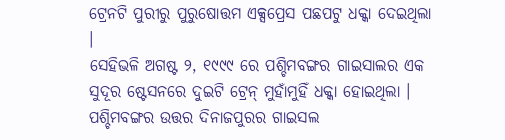ଟ୍ରେନଟି ପୁରୀରୁ ପୁରୁଷୋତ୍ତମ ଏକ୍ସପ୍ରେସ ପଛପଟୁ ଧକ୍କା ଦେଇଥିଲା ।
ସେହିଭଳି ଅଗଷ୍ଟ ୨, ୧୯୯୯ ରେ ପଶ୍ଚିମବଙ୍ଗର ଗାଇସାଲର ଏକ ସୁଦୂର ଷ୍ଟେସନରେ ଦୁଇଟି ଟ୍ରେନ୍ ମୁହାଁମୁହିଁ ଧକ୍କା ହୋଇଥିଲା । ପଶ୍ଚିମବଙ୍ଗର ଉତ୍ତର ଦିନାଜପୁରର ଗାଇସଲ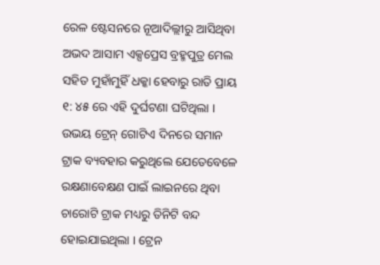ରେଳ ଷ୍ଟେସନରେ ନୂଆଦିଲ୍ଲୀରୁ ଆସିଥିବା ଅଭଦ ଆସାମ ଏକ୍ସପ୍ରେସ ବ୍ରହ୍ମପୁତ୍ର ମେଲ ସହିତ ମୁହାଁମୁହିଁ ଧକ୍କା ହେବାରୁ ରାତି ପ୍ରାୟ ୧: ୪୫ ରେ ଏହି ଦୁର୍ଘଟଣା ଘଟିଥିଲା । ଉଭୟ ଟ୍ରେନ୍ ଗୋଟିଏ ଦିନରେ ସମାନ ଟ୍ରାକ ବ୍ୟବହାର କରୁଥିଲେ ଯେତେବେଳେ ରକ୍ଷଣାବେକ୍ଷଣ ପାଇଁ ଲାଇନରେ ଥିବା ଚାରୋଟି ଟ୍ରାକ ମଧ୍ୟରୁ ତିନିଟି ବନ୍ଦ ହୋଇଯାଇଥିଲା । ଟ୍ରେନ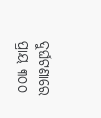ଦୁର୍ଘଟଣାରେ ପ୍ରାୟ ୩୦୦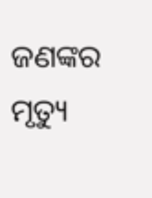ଜଣଙ୍କର ମୃତ୍ୟୁ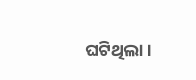ଘଟିଥିଲା ।